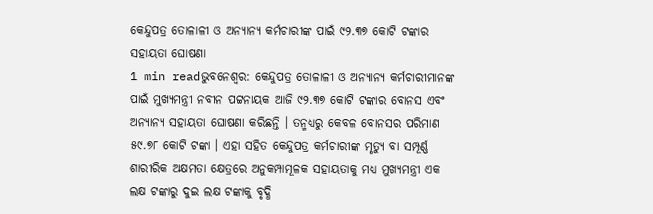କେନ୍ଦୁପତ୍ର ତୋଳାଳୀ ଓ ଅନ୍ୟାନ୍ୟ କର୍ମଚାରୀଙ୍କ ପାଇଁ ୯୨.୩୭ କୋଟି ଟଙ୍କାର ସହାୟତା ଘୋଷଣା
1 min readଭୁବନେଶ୍ୱର: କେନ୍ଦୁପତ୍ର ତୋଳାଳୀ ଓ ଅନ୍ୟାନ୍ୟ କର୍ମଚାରୀମାନଙ୍କ ପାଇଁ ମୁଖ୍ୟମନ୍ତ୍ରୀ ନବୀନ ପଟ୍ଟନାୟକ ଆଜି ୯୨.୩୭ କୋଟି ଟଙ୍କାର ବୋନସ ଏବଂ ଅନ୍ୟାନ୍ୟ ସହାୟତା ଘୋଷଣା କରିଛନ୍ତି । ତନ୍ମଧ୍ୟରୁ କେବଳ ବୋନସର ପରିମାଣ ୫୯.୭୮ କୋଟି ଟଙ୍କା । ଏହା ସହିତ କେନ୍ଦୁପତ୍ର କର୍ମଚାରୀଙ୍କ ମୃତ୍ୟୁ ବା ସମ୍ପୂର୍ଣ୍ଣ ଶାରୀରିକ ଅକ୍ଷମତା କ୍ଷେତ୍ରରେ ଅନୁକମ୍ପାମୂଳକ ସହାୟତାକୁ ମଧ୍ୟ ମୁଖ୍ୟମନ୍ତ୍ରୀ ଏକ ଲକ୍ଷ ଟଙ୍କାରୁ ଦୁଇ ଲକ୍ଷ ଟଙ୍କାକୁ ବୃଦ୍ଧି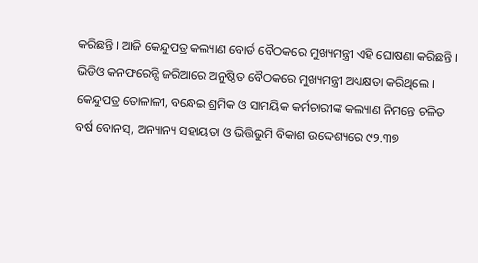କରିଛନ୍ତି । ଆଜି କେନ୍ଦୁପତ୍ର କଲ୍ୟାଣ ବୋର୍ଡ ବୈଠକରେ ମୁଖ୍ୟମନ୍ତ୍ରୀ ଏହି ଘୋଷଣା କରିଛନ୍ତି । ଭିଡିଓ କନଫରେନ୍ସି ଜରିଆରେ ଅନୁଷ୍ଠିତ ବୈଠକରେ ମୁଖ୍ୟମନ୍ତ୍ରୀ ଅଧ୍ୟକ୍ଷତା କରିଥିଲେ ।
କେନ୍ଦୁପତ୍ର ତୋଳାଳୀ, ବନ୍ଧେଇ ଶ୍ରମିକ ଓ ସାମୟିକ କର୍ମଚାରୀଙ୍କ କଲ୍ୟାଣ ନିମନ୍ତେ ଚଳିତ ବର୍ଷ ବୋନସ୍, ଅନ୍ୟାନ୍ୟ ସହାୟତା ଓ ଭିତ୍ତିଭୁମି ବିକାଶ ଉଦ୍ଦେଶ୍ୟରେ ୯୨.୩୭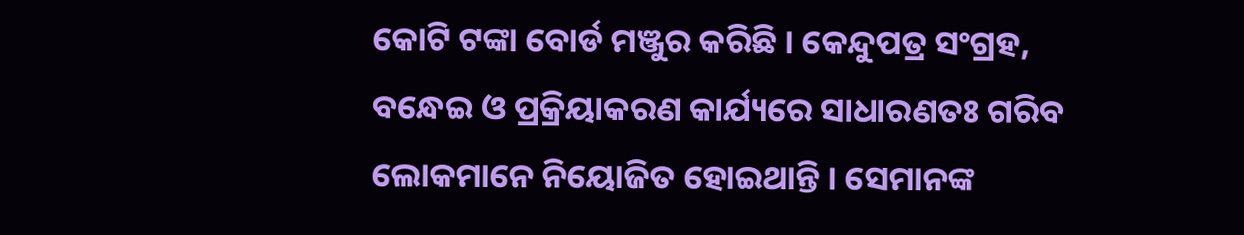କୋଟି ଟଙ୍କା ବୋର୍ଡ ମଞ୍ଜୁର କରିଛି । କେନ୍ଦୁପତ୍ର ସଂଗ୍ରହ, ବନ୍ଧେଇ ଓ ପ୍ରକ୍ରିୟାକରଣ କାର୍ଯ୍ୟରେ ସାଧାରଣତଃ ଗରିବ ଲୋକମାନେ ନିୟୋଜିତ ହୋଇଥାନ୍ତି । ସେମାନଙ୍କ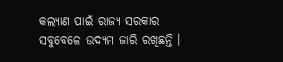କଲ୍ୟାଣ ପାଇଁ ରାଜ୍ୟ ସରକାର ସବୁବେଳେ ଉଦ୍ୟମ ଜାରି ରଖିଛନ୍ତି ।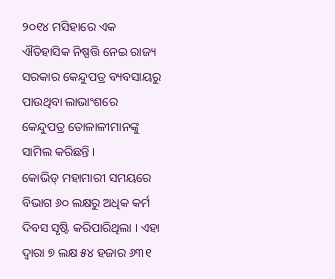୨୦୧୪ ମସିହାରେ ଏକ ଐତିହାସିକ ନିଷ୍ପତ୍ତି ନେଇ ରାଜ୍ୟ ସରକାର କେନ୍ଦୁପତ୍ର ବ୍ୟବସାୟରୁ ପାଉଥିବା ଲାଭାଂଶରେ କେନ୍ଦୁପତ୍ର ତୋଳାଳୀମାନଙ୍କୁ ସାମିଲ କରିଛନ୍ତି ।
କୋଭିଡ୍ ମହାମାରୀ ସମୟରେ ବିଭାଗ ୬୦ ଲକ୍ଷରୁ ଅଧିକ କର୍ମ ଦିବସ ସୃଷ୍ଟି କରିପାରିଥିଲା । ଏହା ଦ୍ୱାରା ୭ ଲକ୍ଷ ୫୪ ହଜାର ୬୩୧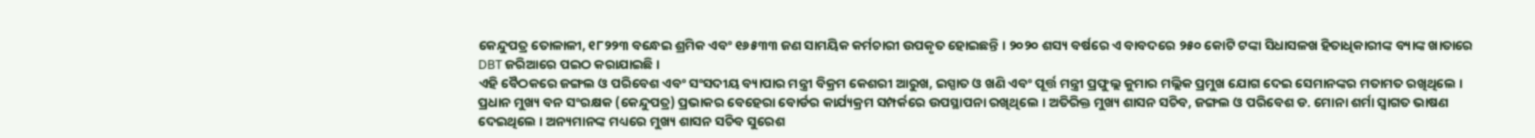କେନ୍ଦୁପତ୍ର ତୋଳାଳୀ, ୧୮୨୨୩ ବନ୍ଧେଇ ଶ୍ରମିକ ଏବଂ ୧୬୫୩୩ ଜଣ ସାମୟିକ କର୍ମଚାରୀ ଉପକୃତ ହୋଇଛନ୍ତି । ୨୦୨୦ ଶସ୍ୟ ବର୍ଷରେ ଏ ବାବଦରେ ୨୫୦ କୋଟି ଟଙ୍କା ସିଧାସଳଖ ହିତାଧିକାରୀଙ୍କ ବ୍ୟାଙ୍କ ଖାତାରେ DBT ଜରିଆରେ ପଇଠ କରାଯାଇଛି ।
ଏହି ବୈଠକରେ ଜଙ୍ଗଲ ଓ ପରିବେଶ ଏବଂ ସଂସଦୀୟ ବ୍ୟାପାର ମନ୍ତ୍ରୀ ବିକ୍ରମ କେଶରୀ ଆରୁଖ, ଇସ୍ପାତ ଓ ଖଣି ଏବଂ ପୂର୍ତ୍ତ ମନ୍ତ୍ରୀ ପ୍ରଫୁଲ୍ଲ କୁମାର ମଲ୍ଲିକ ପ୍ରମୁଖ ଯୋଗ ଦେଇ ସେମାନଙ୍କର ମତାମତ ରଖିଥିଲେ । ପ୍ରଧାନ ମୁଖ୍ୟ ବନ ସଂରକ୍ଷକ (କେନ୍ଦୁପତ୍ର) ପ୍ରଭାକର ବେହେରା ବୋର୍ଡର କାର୍ଯ୍ୟକ୍ରମ ସମ୍ପର୍କରେ ଉପସ୍ଥାପନା ରଖିଥିଲେ । ଅତିରିକ୍ତ ମୁଖ୍ୟ ଶାସନ ସଚିବ, ଜଙ୍ଗଲ ଓ ପରିବେଶ ଡ. ମୋନା ଶର୍ମା ସ୍ୱାଗତ ଭାଷଣ ଦେଇଥିଲେ । ଅନ୍ୟମାନଙ୍କ ମଧ୍ୟରେ ମୁଖ୍ୟ ଶାସନ ସଚିବ ସୁରେଶ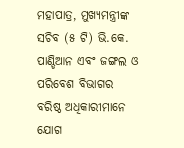ମହାପାତ୍ର, ମୁଖ୍ୟମନ୍ତ୍ରୀଙ୍କ ସଚିବ (୫ ଟି) ଭି.କେ. ପାଣ୍ଡିଆନ ଏବଂ ଜଙ୍ଗଲ ଓ ପରିବେଶ ବିଭାଗର ବରିଷ୍ଠ ଅଧିକାରୀମାନେ ଯୋଗ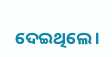ଦେଇଥିଲେ ।